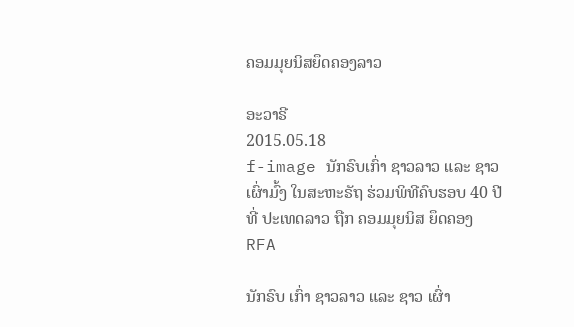ຄອມມຸຍນິສຍຶດຄອງລາວ

ອະວາຣີ
2015.05.18
f-image ນັກຣົບເກົ່າ ຊາວລາວ ແລະ ຊາວເຜົ່າມົ້ງ ໃນສະຫະຣັຖ ຮ່ວມພິທີຄົບຮອບ 40 ປີ ທີ່ ປະເທດລາວ ຖືກ ຄອມມຸຍນິສ ຍຶດຄອງ
RFA

ນັກຣົບ ເກົ່າ ຊາວລາວ ແລະ ຊາວ ເຜົ່າ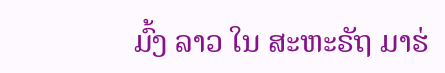ມົ້ງ ລາວ ໃນ ສະຫະຣັຖ ມາຮ່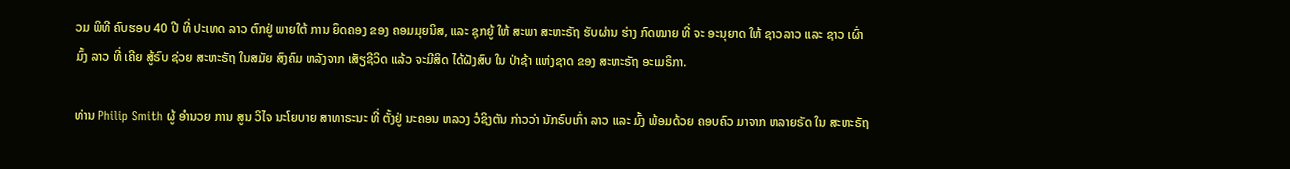ວມ ພິທີ ຄົບຮອບ 40 ປີ ທີ່ ປະເທດ ລາວ ຕົກຢູ່ ພາຍໃຕ້ ການ ຍຶດຄອງ ຂອງ ຄອມມຸຍນິສ, ແລະ ຊຸກຍູ້ ໃຫ້ ສະພາ ສະຫະຣັຖ ຮັບຜ່ານ ຮ່າງ ກົດໝາຍ ທີ່ ຈະ ອະນຸຍາດ ໃຫ້ ຊາວລາວ ແລະ ຊາວ ເຜົ່າມົ້ງ ລາວ ທີ່ ເຄີຍ ສູ້ຣົບ ຊ່ວຍ ສະຫະຣັຖ ໃນສມັຍ ສົງຄົມ ຫລັງຈາກ ເສັຽຊີວິດ ແລ້ວ ຈະມີສິດ ໄດ້ຝັງສົບ ໃນ ປ່າຊ້າ ແຫ່ງຊາດ ຂອງ ສະຫະຣັຖ ອະເມຣິກາ.

ທ່ານ Philip Smith ຜູ້ ອຳນວຍ ການ ສູນ ວິໄຈ ນະໂຍບາຍ ສາທາຣະນະ ທີ່ ຕັ້ງຢູ່ ນະຄອນ ຫລວງ ວໍຊິງຕັນ ກ່າວວ່າ ນັກຣົບເກົ່າ ລາວ ແລະ ມົ້ງ ພ້ອມດ້ວຍ ຄອບຄົວ ມາຈາກ ຫລາຍຣັດ ໃນ ສະຫະຣັຖ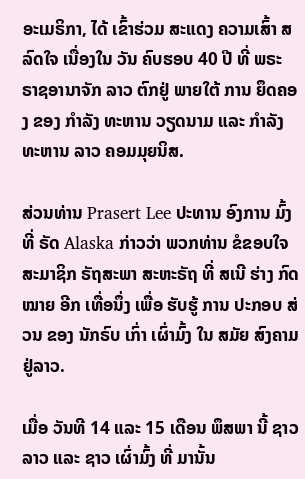ອະເມຣິກາ, ໄດ້ ເຂົ້າຮ່ວມ ສະແດງ ຄວາມເສົ້າ ສລົດໃຈ ເນື່ອງໃນ ວັນ ຄົບຮອບ 40 ປີ ທີ່ ພຣະ ຣາຊອານາຈັກ ລາວ ຕົກຢູ່ ພາຍໃຕ້ ການ ຍຶດຄອງ ຂອງ ກຳລັງ ທະຫານ ວຽດນາມ ແລະ ກຳລັງ ທະຫານ ລາວ ຄອມມຸຍນິສ.

ສ່ວນທ່ານ Prasert Lee ປະທານ ອົງການ ມົ້ງ ທີ່ ຣັດ Alaska ກ່າວວ່າ ພວກທ່ານ ຂໍຂອບໃຈ ສະມາຊິກ ຣັຖສະພາ ສະຫະຣັຖ ທີ່ ສເນີ ຮ່າງ ກົດໝາຍ ອີກ ເທື່ອນຶ່ງ ເພື່ອ ຮັບຮູ້ ການ ປະກອບ ສ່ວນ ຂອງ ນັກຣົບ ເກົ່າ ເຜົ່າມົ້ງ ໃນ ສມັຍ ສົງຄາມ ຢູ່ລາວ.

ເມື່ອ ວັນທີ 14 ແລະ 15 ເດືອນ ພຶສພາ ນີ້ ຊາວລາວ ແລະ ຊາວ ເຜົ່າມົ້ງ ທີ່ ມານັ້ນ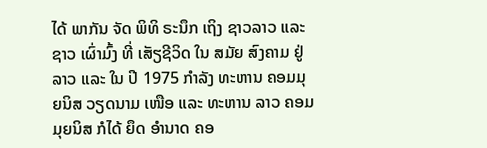ໄດ້ ພາກັນ ຈັດ ພິທິ ຣະນຶກ ເຖິງ ຊາວລາວ ແລະ ຊາວ ເຜົ່າມົ້ງ ທີ່ ເສັຽຊີວິດ ໃນ ສມັຍ ສົງຄາມ ຢູ່ລາວ ແລະ ໃນ ປີ 1975 ກຳລັງ ທະຫານ ຄອມມຸຍນິສ ວຽດນາມ ເໜືອ ແລະ ທະຫານ ລາວ ຄອມມຸຍນິສ ກໍໄດ້ ຍຶດ ອຳນາດ ຄອ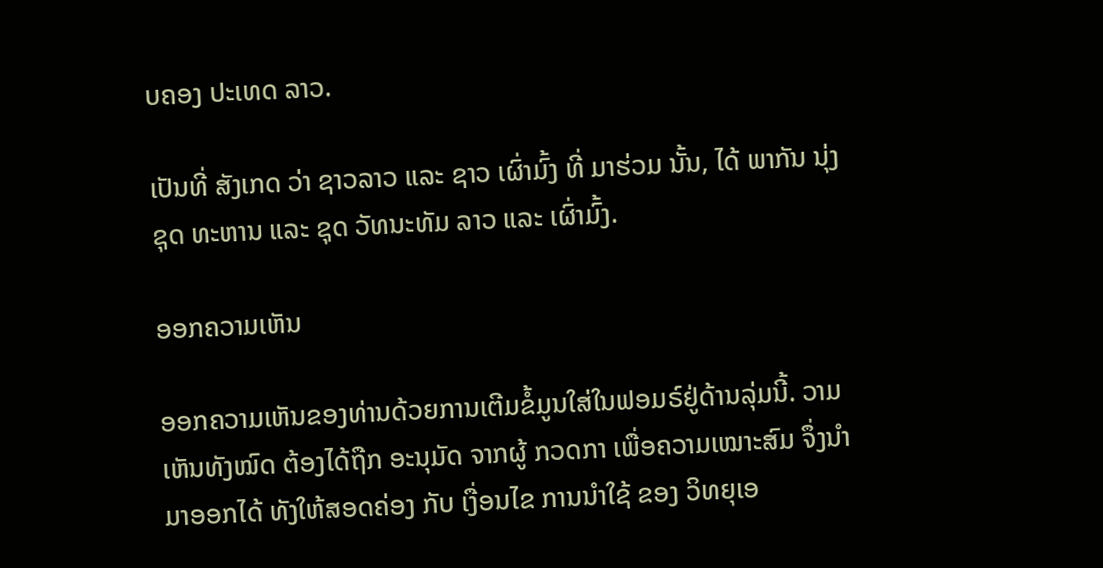ບຄອງ ປະເທດ ລາວ.

ເປັນທີ່ ສັງເກດ ວ່າ ຊາວລາວ ແລະ ຊາວ ເຜົ່າມົ້ງ ທີ່ ມາຮ່ວມ ນັ້ນ, ໄດ້ ພາກັນ ນຸ່ງ ຊຸດ ທະຫານ ແລະ ຊຸດ ວັທນະທັມ ລາວ ແລະ ເຜົ່າມົ້ງ.

ອອກຄວາມເຫັນ

ອອກຄວາມເຫັນຂອງທ່ານດ້ວຍການເຕີມຂໍ້ມູນໃສ່ໃນຟອມຣ໌ຢູ່ດ້ານລຸ່ມນີ້. ວາມເຫັນທັງໝົດ ຕ້ອງໄດ້ຖືກ ອະນຸມັດ ຈາກຜູ້ ກວດກາ ເພື່ອຄວາມເໝາະສົມ ຈຶ່ງນໍາມາອອກໄດ້ ທັງໃຫ້ສອດຄ່ອງ ກັບ ເງື່ອນໄຂ ການນຳໃຊ້ ຂອງ ວິທຍຸເອ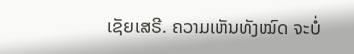ເຊັຍເສຣີ. ຄວາມເຫັນທັງໝົດ ຈະບໍ່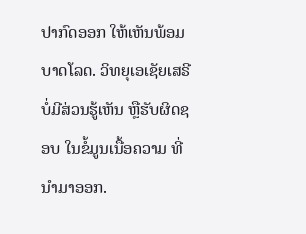ປາກົດອອກ ໃຫ້ເຫັນພ້ອມບາດໂລດ. ວິທຍຸເອເຊັຍເສຣີ ບໍ່ມີສ່ວນຮູ້ເຫັນ ຫຼືຮັບຜິດຊອບ ໃນຂໍ້ມູນເນື້ອຄວາມ ທີ່ນໍາມາອອກ.